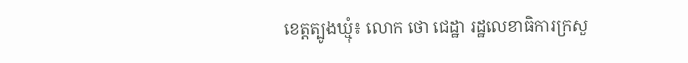ខេត្តត្បូងឃ្មុំ៖ លោក ថោ ជេដ្ឋា រដ្ឋលេខាធិការក្រសួ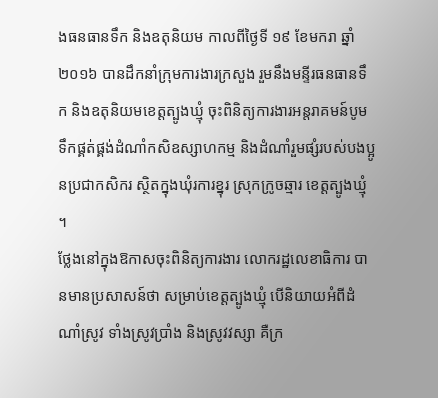ងធនធានទឹក និងឧតុនិយម កាលពីថ្ងៃទី ១៩ ខែមករា ឆ្នាំ ២០១៦ បានដឹកនាំក្រុមការងារក្រសួង រួមនឹងមន្ទីរធនធានទឹក និងឧតុនិយមខេត្តត្បូងឃ្មុំ ចុះពិនិត្យការងារអន្តរាគមន៍បូមទឹកផ្គត់ផ្គង់ដំណាំកសិឧស្សាហកម្ម និងដំណាំរួមផ្សំរបស់បងប្អូនប្រជាកសិករ ស្ថិតក្នុងឃុំរការខ្នុរ ស្រុកក្រូចឆ្មារ ខេត្តត្បូងឃ្មុំ ។
ថ្លែងនៅក្នុងឱកាសចុះពិនិត្យការងារ លោករដ្ឋលេខាធិការ បានមានប្រសាសន៍ថា សម្រាប់ខេត្តត្បូងឃ្មុំ បើនិយាយអំពីដំណាំស្រូវ ទាំងស្រូវប្រាំង និងស្រូវវស្សា គឺក្រ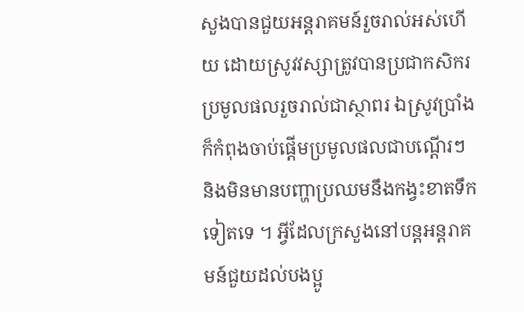សួងបានជួយអន្តរាគមន៍រួចរាល់អស់ហើយ ដោយស្រូវវស្សាត្រូវបានប្រជាកសិករប្រមូលផលរួចរាល់ជាស្ថាពរ ឯស្រូវប្រាំងក៏កំពុងចាប់ផ្តើមប្រមូលផលជាបណ្តើរៗ និងមិនមានបញ្ហាប្រឈមនឹងកង្វះខាតទឹកទៀតទេ ។ អ្វីដែលក្រសួងនៅបន្តអន្តរាគមន៍ជួយដល់បងប្អូ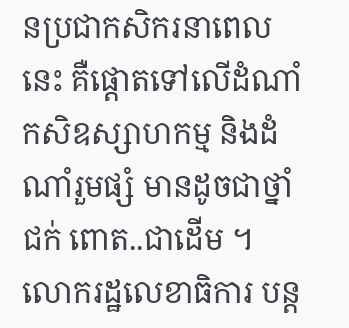នប្រជាកសិករនាពេលនេះ គឺផ្តោតទៅលើដំណាំកសិឧស្សាហកម្ម និងដំណាំរួមផ្សំ មានដូចជាថ្នាំជក់ ពោត..ជាដើម ។
លោករដ្ឋលេខាធិការ បន្ត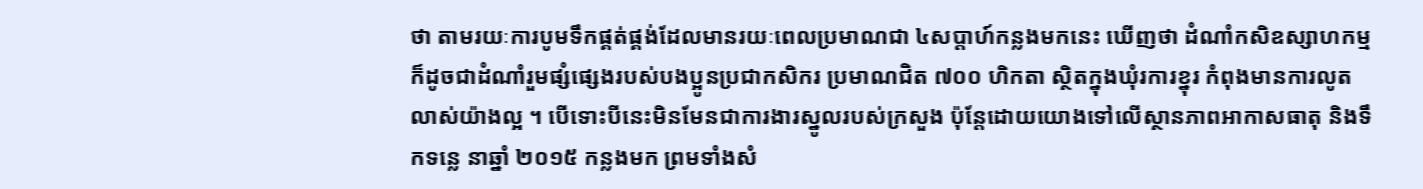ថា តាមរយៈការបូមទឹកផ្គត់ផ្គង់ដែលមានរយៈពេលប្រមាណជា ៤សប្តាហ៍កន្លងមកនេះ ឃើញថា ដំណាំកសិឧស្សាហកម្ម ក៏ដូចជាដំណាំរួមផ្សំផ្សេងរបស់បងប្អូនប្រជាកសិករ ប្រមាណជិត ៧០០ ហិកតា ស្ថិតក្នុងឃុំរការខ្នុរ កំពុងមានការលូតលាស់យ៉ាងល្អ ។ បើទោះបីនេះមិនមែនជាការងារស្នូលរបស់ក្រសួង ប៉ុន្តែដោយយោងទៅលើស្ថានភាពអាកាសធាតុ និងទឹកទន្លេ នាឆ្នាំ ២០១៥ កន្លងមក ព្រមទាំងសំ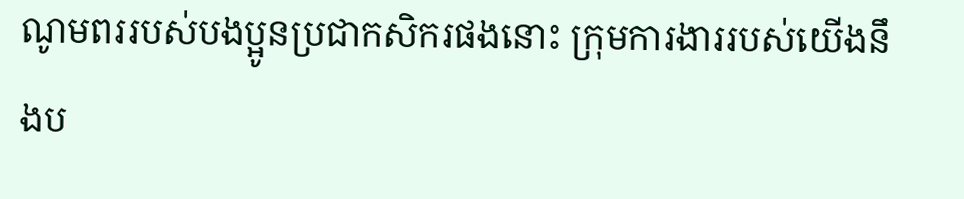ណូមពររបស់បងប្អូនប្រជាកសិករផងនោះ ក្រុមការងាររបស់យើងនឹងប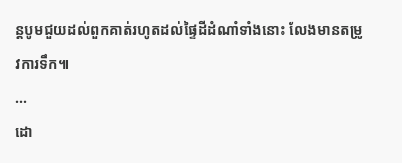ន្តបូមជួយដល់ពួកគាត់រហូតដល់ផ្ទៃដីដំណាំទាំងនោះ លែងមានតម្រូវការទឹក៕
...
ដោ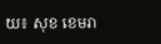យ៖ សុខ ខេមរា